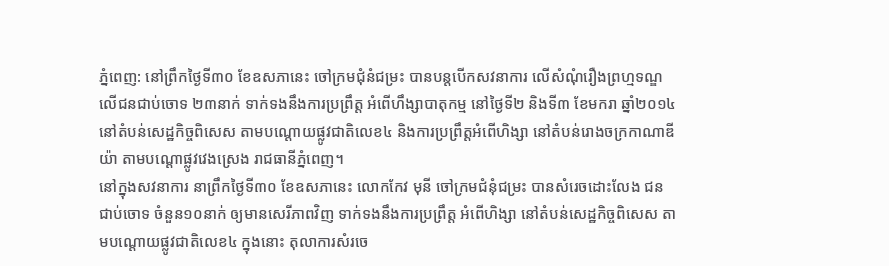ភ្នំពេញ: នៅព្រឹកថ្ងៃទី៣០ ខែឧសភានេះ ចៅក្រមជុំនំជម្រះ បានបន្តបើកសវនាការ លើសំណុំរឿងព្រហ្មទណ្ឌ លើជនជាប់ចោទ ២៣នាក់ ទាក់ទងនឹងការប្រព្រឹត្ត អំពើហឹង្សាបាតុកម្ម នៅថ្ងៃទី២ និងទី៣ ខែមករា ឆ្នាំ២០១៤ នៅតំបន់សេដ្ឋកិច្ចពិសេស តាមបណ្តោយផ្លូវជាតិលេខ៤ និងការប្រព្រឹត្តអំពើហិង្សា នៅតំបន់រោងចក្រកាណាឌីយ៉ា តាមបណ្តោផ្លូវវេងស្រេង រាជធានីភ្នំពេញ។
នៅក្នុងសវនាការ នាព្រឹកថ្ងៃទី៣០ ខែឧសភានេះ លោកកែវ មុនី ចៅក្រមជំនុំជម្រះ បានសំរេចដោះលែង ជនជាប់ចោទ ចំនួន១០នាក់ ឲ្យមានសេរីភាពវិញ ទាក់ទងនឹងការប្រព្រឹត្ត អំពើហិង្សា នៅតំបន់សេដ្ឋកិច្ចពិសេស តាមបណ្តោយផ្លូវជាតិលេខ៤ ក្នុងនោះ តុលាការសំរចេ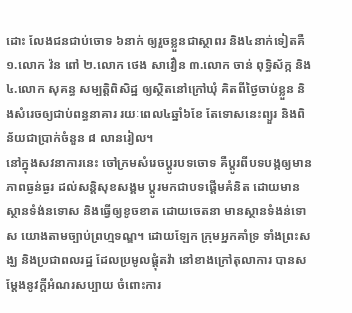ដោះ លែងជនជាប់ចោទ ៦នាក់ ឲ្យរួចខ្លួនជាស្ថាពរ និង៤នាក់ទៀតគឺ ១.លោក វ៉ន ពៅ ២.លោក ថេង សាវឿន ៣.លោក ចាន់ ពុទ្ធិស័ក្ក និង៤.លោក សុគន្ធ សម្បត្តិពិសិដ្ឋ ឲ្យស្ថិតនៅក្រៅឃុំ គិតពីថ្ងៃចាប់ខ្លួន និងសំរេចឲ្យជាប់ពន្ធនាគារ រយៈពេល៤ឆ្នាំ៦ខែ តែទោសនេះព្យួរ និងពិន័យជាប្រាក់ចំនួន ៨ លានរៀល។
នៅក្នុងសវនាការនេះ ចៅក្រមសំរេចប្តូរបទចោទ គឺប្តូរពីបទបង្កឲ្យមានភាពធ្ងន់ធ្ងរ ដល់សន្តិសុខសង្គម ប្តូរមកជាបទផ្តើមគំនិត ដោយមានស្ថានទំង់នទោស និងធ្វើឲ្យខូចខាត ដោយចេតនា មានស្ថានទំងន់ទោស យោងតាមច្បាប់ព្រហ្មទណ្ឌ។ ដោយឡែក ក្រុមអ្នកគាំទ្រ ទាំងព្រះសង្ឃ និងប្រជាពលរដ្ឋ ដែលប្រមូលផ្តុំតវ៉ា នៅខាងក្រៅតុលាការ បានសម្តែងនូវក្តីអំណរសប្បាយ ចំពោះការ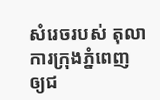សំរេចរបស់ តុលាការក្រុងភ្នំពេញ ឲ្យជ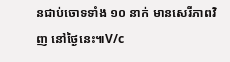នជាប់ចោទទាំង ១០ នាក់ មានសេរីភាពវិញ នៅថ្ងៃនេះ៕V/c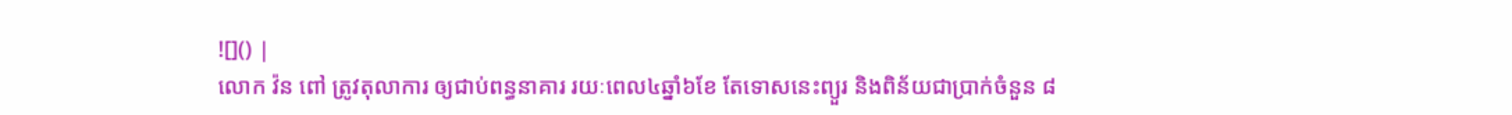![]() |
លោក វ៉ន ពៅ ត្រូវតុលាការ ឲ្យជាប់ពន្ធនាគារ រយៈពេល៤ឆ្នាំ៦ខែ តែទោសនេះព្យួរ និងពិន័យជាប្រាក់ចំនួន ៨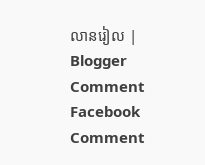លានរៀល |
Blogger Comment
Facebook Comment